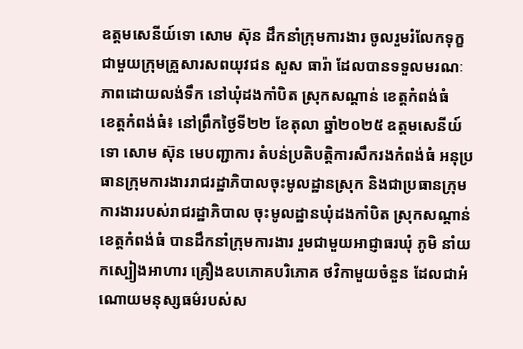ឧត្តមសេនីយ៍ទោ សោម ស៊ុន ដឹកនាំក្រុមការងារ ចូលរួមរំលែកទុក្ខ ជាមួយក្រុមគ្រួសារសពយុវជន សួស ធារ៉ា ដែលបានទទួលមរណៈភាពដោយលង់ទឹក នៅឃុំដងកាំបិត ស្រុកសណ្ដាន់ ខេត្តកំពង់ធំ
ខេត្តកំពង់ធំ៖ នៅព្រឹកថ្ងៃទី២២ ខែតុលា ឆ្នាំ២០២៥ ឧត្តមសេនីយ៍ទោ សោម ស៊ុន មេបញ្ជាការ តំបន់ប្រតិបត្តិការសឹករងកំពង់ធំ អនុប្រធានក្រុមការងាររាជរដ្ឋាភិបាលចុះមូលដ្ឋានស្រុក និងជាប្រធានក្រុមការងាររបស់រាជរដ្ឋាភិបាល ចុះមូលដ្ឋានឃុំដងកាំបិត ស្រុកសណ្ដាន់ ខេត្តកំពង់ធំ បានដឹកនាំក្រុមការងារ រួមជាមួយអាជ្ញាធរឃុំ ភូមិ នាំយកស្បៀងអាហារ គ្រឿងឧបភោគបរិភោគ ថវិកាមួយចំនួន ដែលជាអំណោយមនុស្សធម៌របស់ស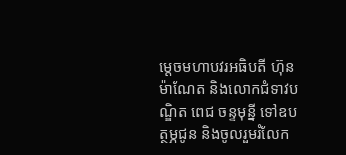ម្ដេចមហាបវរអធិបតី ហ៊ុន ម៉ាណែត និងលោកជំទាវបណ្ឌិត ពេជ ចន្ទមុន្នី ទៅឧបត្ថម្ភជូន និងចូលរួមរំលែក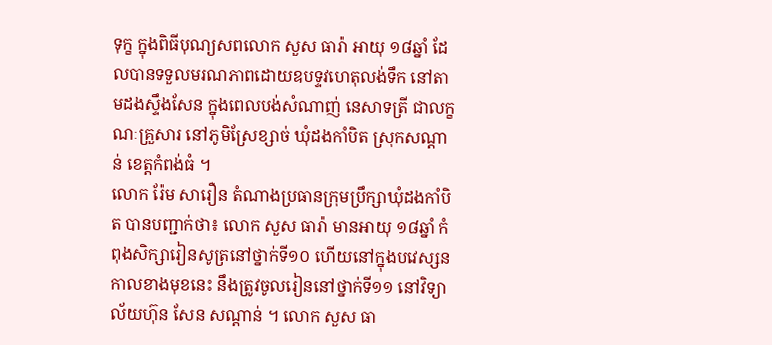ទុក្ខ ក្នុងពិធីបុណ្យសពលោក សួស ធារ៉ា អាយុ ១៨ឆ្នាំ ដែលបានទទួលមរណភាពដោយឧបទ្ទវហេតុលង់ទឹក នៅតាមដងស្ទឹងសែន ក្នុងពេលបង់សំណាញ់ នេសាទត្រី ជាលក្ខណៈគ្រួសារ នៅភូមិស្រែខ្សាច់ ឃុំដងកាំបិត ស្រុកសណ្ដាន់ ខេត្តកំពង់ធំ ។
លោក រ៉ែម សារឿន តំណាងប្រធានក្រុមប្រឹក្សាឃុំដងកាំបិត បានបញ្ជាក់ថា៖ លោក សួស ធារ៉ា មានអាយុ ១៨ឆ្នាំ កំពុងសិក្សារៀនសូត្រនៅថ្នាក់ទី១០ ហើយនៅក្នុងបវេស្សនកាលខាងមុខនេះ នឹងត្រូវចូលរៀននៅថ្នាក់ទី១១ នៅវិទ្យាល័យហ៊ុន សែន សណ្តាន់ ។ លោក សួស ធា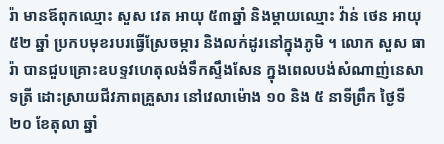រ៉ា មានឪពុកឈ្មោះ សួស វេត អាយុ ៥៣ឆ្នាំ និងម្ដាយឈ្មោះ វ៉ាន់ ថេន អាយុ ៥២ ឆ្នាំ ប្រកបមុខរបរធ្វើស្រែចម្ការ និងលក់ដូរនៅក្នុងភូមិ ។ លោក សួស ធារ៉ា បានជួបគ្រោះឧបទ្ទវហេតុលង់ទឹកស្ទឹងសែន ក្នុងពេលបង់សំណាញ់នេសាទត្រី ដោះស្រាយជីវភាពគ្រួសារ នៅវេលាម៉ោង ១០ និង ៥ នាទីព្រឹក ថ្ងៃទី ២០ ខែតុលា ឆ្នាំ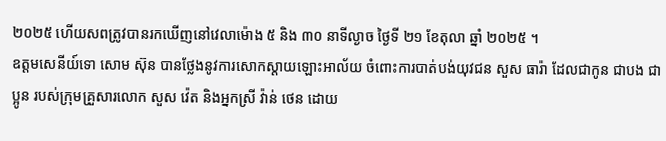២០២៥ ហើយសពត្រូវបានរកឃើញនៅវេលាម៉ោង ៥ និង ៣០ នាទីល្ងាច ថ្ងៃទី ២១ ខែតុលា ឆ្នាំ ២០២៥ ។
ឧត្តមសេនីយ៍ទោ សោម ស៊ុន បានថ្លែងនូវការសោកស្ដាយឡោះអាល័យ ចំពោះការបាត់បង់យុវជន សួស ធារ៉ា ដែលជាកូន ជាបង ជាប្អូន របស់ក្រុមគ្រួសារលោក សួស វ៉េត និងអ្នកស្រី វ៉ាន់ ថេន ដោយ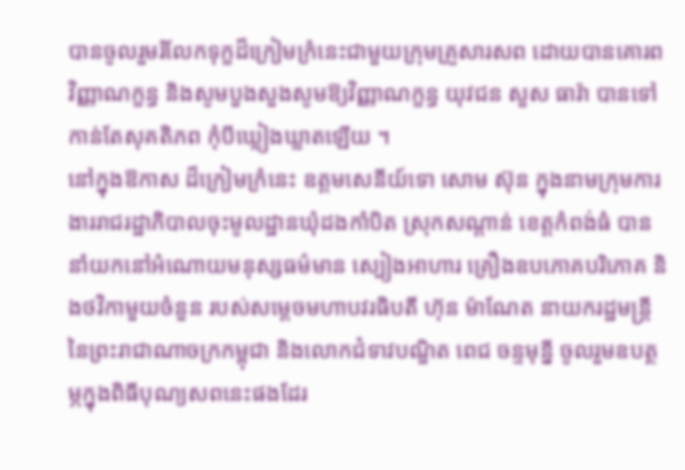បានចូលរួមរំលែកទុក្ខដ៏ក្រៀមក្រំនេះជាមួយក្រុមគ្រួសារសព ដោយបានគោរពវិញ្ញាណក្ខន្ធ និងសូមបួងសួងសូមឱ្យវិញ្ញាណក្ខន្ធ យុវជន សួស ធារ៉ា បានទៅកាន់តែសុគតិភព កុំបីឃ្លៀងឃ្លាតឡើយ ។
នៅក្នុងឱកាស ដ៏ក្រៀមក្រំនេះ ឧត្តមសេនីយ៍ទោ សោម ស៊ុន ក្នុងនាមក្រុមការងាររាជរដ្ឋាភិបាលចុះមូលដ្ឋានឃុំដងកាំបិត ស្រុកសណ្ដាន់ ខេត្តកំពង់ធំ បាននាំយកនៅអំណោយមនុស្សធម៌មាន ស្បៀងអាហារ គ្រឿងឧបភោគបរិភោគ និងថវិកាមួយចំនួន របស់សម្ដេចមហាបវរធិបតី ហ៊ុន ម៉ាណែត នាយករដ្ឋមន្ត្រី នៃព្រះរាជាណាចក្រកម្ពុជា និងលោកជំទាវបណ្ឌិត ពេជ ចន្ទមុន្នី ចូលរួមឧបត្ថម្ភក្នុងពិធីបុណ្យសពនេះផងដែរ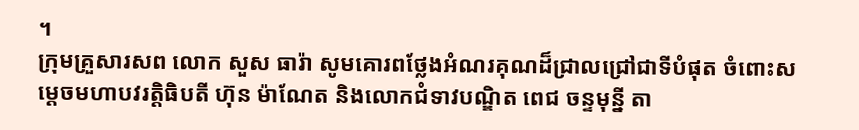។
ក្រុមគ្រួសារសព លោក សួស ធារ៉ា សូមគោរពថ្លែងអំណរគុណដ៏ជ្រាលជ្រៅជាទីបំផុត ចំពោះសម្ដេចមហាបវរត្តិធិបតី ហ៊ុន ម៉ាណែត និងលោកជំទាវបណ្ឌិត ពេជ ចន្ទមុន្នី តា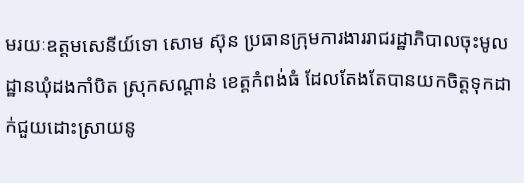មរយៈឧត្តមសេនីយ៍ទោ សោម ស៊ុន ប្រធានក្រុមការងាររាជរដ្ឋាភិបាលចុះមូលដ្ឋានឃុំដងកាំបិត ស្រុកសណ្ដាន់ ខេត្តកំពង់ធំ ដែលតែងតែបានយកចិត្តទុកដាក់ជួយដោះស្រាយនូ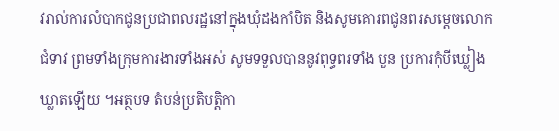វរាល់ការលំបាកជូនប្រជាពលរដ្ឋនៅក្នុងឃុំដងកាំបិត និងសូមគោរពជូនពរសម្ដេចលោកជំទាវ ព្រមទាំងក្រុមការងារទាំងអស់ សូមទទួលបាននូវពុទ្ធពរទាំង បួន ប្រការកុំបីឃ្លៀងឃ្លាតឡើយ ។អត្ថបទ តំបន់ប្រតិបត្តិកា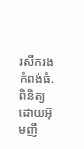រសឹករងកំពង់ធំ.ពិនិត្យដោយអ៊ុមញឹ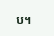ប។